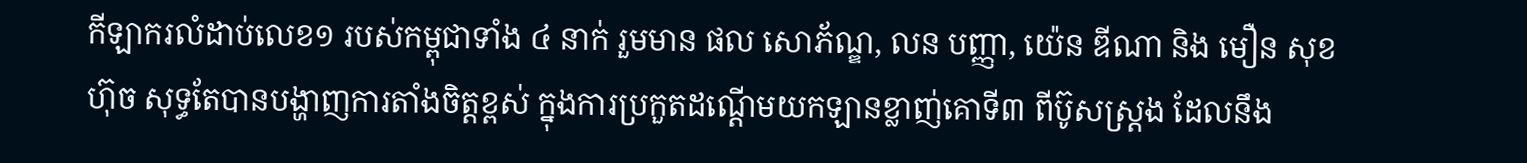កីឡាករលំដាប់លេខ១ របស់កម្ពុជាទាំង ៤ នាក់ រួមមាន ផល សោភ័ណ្ឌ, លន បញ្ញា, យ៉េន ឌីណា និង មឿន សុខហ៊ុច សុទ្ធតែបានបង្ហាញការតាំងចិត្តខ្ពស់ ក្នុងការប្រកួតដណ្តើមយកឡានខ្លាញ់គោទី៣ ពីប៊ូសស្ត្រង ដែលនឹង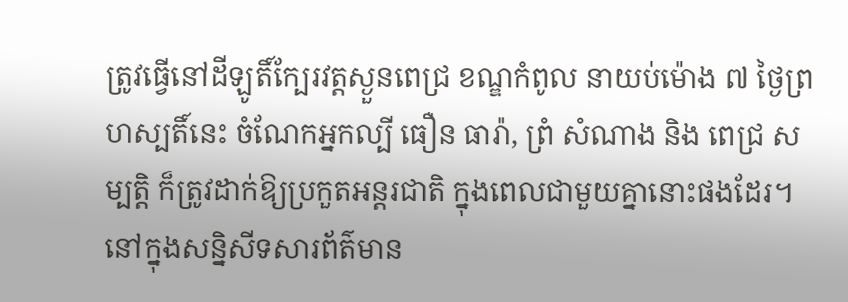ត្រូវធ្វើនៅដីឡូតិ៍ក្បែរវត្តស្ងួនពេជ្រ ខណ្ឌកំពូល នាយប់ម៉ោង ៧ ថ្ងៃព្រហស្បតិ៍នេះ ចំណែកអ្នកល្បី ធឿន ធារ៉ា, ព្រំ សំណាង និង ពេជ្រ សម្បត្តិ ក៏ត្រូវដាក់ឱ្យប្រកួតអន្តរជាតិ ក្នុងពេលជាមួយគ្នានោះផងដែរ។
នៅក្នុងសន្និសីទសារព័ត៌មាន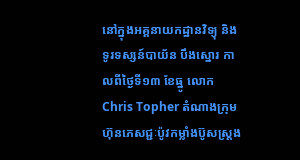នៅក្នុងអគ្គនាយកដ្ឋានវិទ្យុ និងទូរទស្សន៍បាយ័ន បឹងស្នោរ កាលពីថ្ងៃទី១៣ ខែធ្នូ លោក Chris Topher តំណាងក្រុមហ៊ុនភេសជ្ជៈប៉ូវកម្លាំងប៊ូសស្រ្តង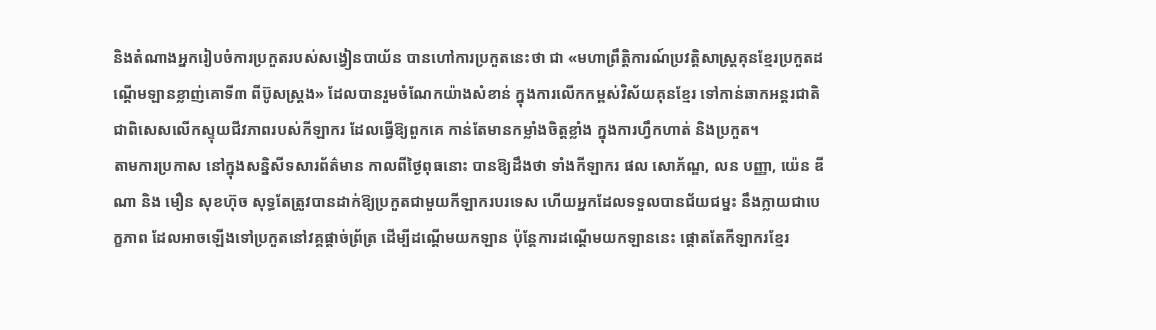និងតំណាងអ្នករៀបចំការប្រកួតរបស់សង្វៀនបាយ័ន បានហៅការប្រកួតនេះថា ជា «មហាព្រឹត្តិការណ៍ប្រវត្តិសាស្ដ្រគុនខ្មែរប្រកួតដណ្ដើមឡានខ្លាញ់គោទី៣ ពីប៊ូសស្រ្តង» ដែលបានរួមចំណែកយ៉ាងសំខាន់ ក្នុងការលើកកម្ពស់វិស័យគុនខ្មែរ ទៅកាន់ឆាកអន្តរជាតិ ជាពិសេសលើកស្ទុយជីវភាពរបស់កីឡាករ ដែលធ្វើឱ្យពួកគេ កាន់តែមានកម្លាំងចិត្តខ្លាំង ក្នុងការហ្វឹកហាត់ និងប្រកួត។
តាមការប្រកាស នៅក្នុងសន្និសីទសារព័ត៌មាន កាលពីថ្ងៃពុធនោះ បានឱ្យដឹងថា ទាំងកីឡាករ ផល សោភ័ណ្ឌ, លន បញ្ញា, យ៉េន ឌីណា និង មឿន សុខហ៊ុច សុទ្ធតែត្រូវបានដាក់ឱ្យប្រកួតជាមួយកីឡាករបរទេស ហើយអ្នកដែលទទួលបានជ័យជម្នះ នឹងក្លាយជាបេក្ខភាព ដែលអាចឡើងទៅប្រកួតនៅវគ្គផ្តាច់ព្រ័ត្រ ដើម្បីដណ្តើមយកឡាន ប៉ុន្តែការដណ្តើមយកឡាននេះ ផ្តោតតែកីឡាករខ្មែរ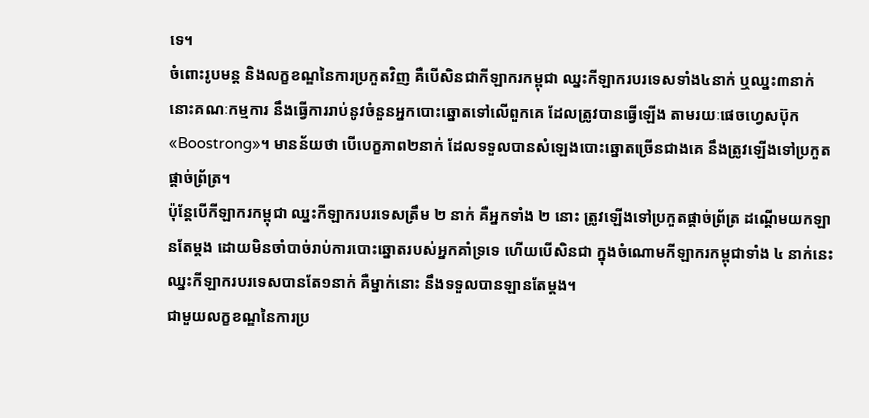ទេ។
ចំពោះរូបមន្ត និងលក្ខខណ្ឌនៃការប្រកួតវិញ គឺបើសិនជាកីឡាករកម្ពុជា ឈ្នះកីឡាករបរទេសទាំង៤នាក់ ឬឈ្នះ៣នាក់ នោះគណៈកម្មការ នឹងធ្វើការរាប់នូវចំនួនអ្នកបោះឆ្នោតទៅលើពួកគេ ដែលត្រូវបានធ្វើឡើង តាមរយៈផេចហ្វេសប៊ុក «Boostrong»។ មានន័យថា បើបេក្ខភាព២នាក់ ដែលទទួលបានសំឡេងបោះឆ្នោតច្រើនជាងគេ នឹងត្រូវឡើងទៅប្រកួតផ្តាច់ព្រ័ត្រ។
ប៉ុន្តែបើកីឡាករកម្ពុជា ឈ្នះកីឡាករបរទេសត្រឹម ២ នាក់ គឺអ្នកទាំង ២ នោះ ត្រូវឡើងទៅប្រកួតផ្តាច់ព្រ័ត្រ ដណ្តើមយកឡានតែម្តង ដោយមិនចាំបាច់រាប់ការបោះឆ្នោតរបស់អ្នកគាំទ្រទេ ហើយបើសិនជា ក្នុងចំណោមកីឡាករកម្ពុជាទាំង ៤ នាក់នេះ ឈ្នះកីឡាករបរទេសបានតែ១នាក់ គឺម្នាក់នោះ នឹងទទួលបានឡានតែម្តង។
ជាមួយលក្ខខណ្ឌនៃការប្រ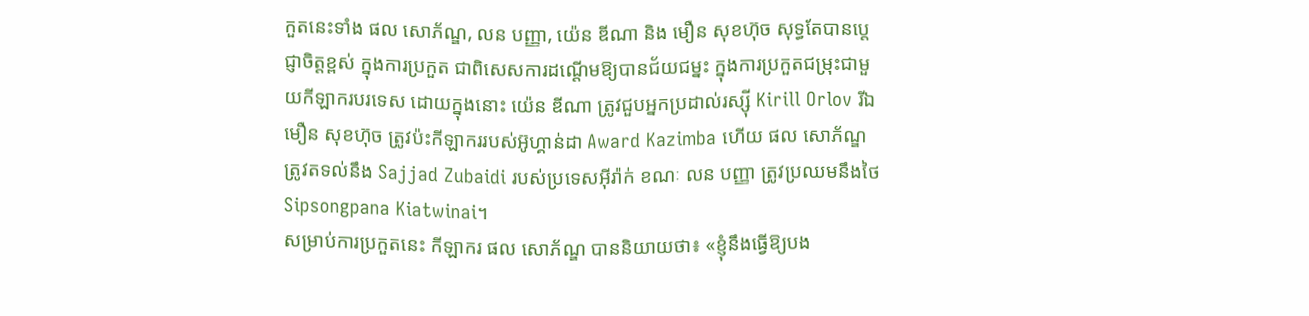កួតនេះទាំង ផល សោភ័ណ្ឌ, លន បញ្ញា, យ៉េន ឌីណា និង មឿន សុខហ៊ុច សុទ្ធតែបានប្តេជ្ញាចិត្តខ្ពស់ ក្នុងការប្រកួត ជាពិសេសការដណ្តើមឱ្យបានជ័យជម្នះ ក្នុងការប្រកួតជម្រុះជាមួយកីឡាករបរទេស ដោយក្នុងនោះ យ៉េន ឌីណា ត្រូវជួបអ្នកប្រដាល់រស្ស៊ី Kirill Orlov រីឯ មឿន សុខហ៊ុច ត្រូវប៉ះកីឡាកររបស់អ៊ូហ្គាន់ដា Award Kazimba ហើយ ផល សោភ័ណ្ឌ ត្រូវតទល់នឹង Sajjad Zubaidi របស់ប្រទេសអ៊ីរ៉ាក់ ខណៈ លន បញ្ញា ត្រូវប្រឈមនឹងថៃ Sipsongpana Kiatwinai។
សម្រាប់ការប្រកួតនេះ កីឡាករ ផល សោភ័ណ្ឌ បាននិយាយថា៖ «ខ្ញុំនឹងធ្វើឱ្យបង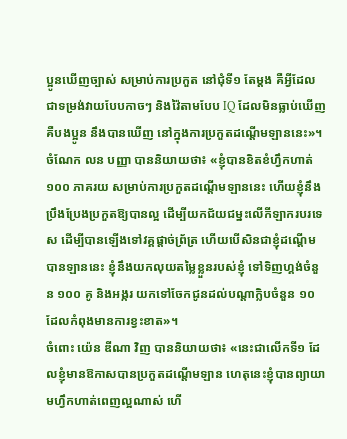ប្អូនឃើញច្បាស់ សម្រាប់ការប្រកួត នៅជុំទី១ តែម្តង គឺអ្វីដែលជាទម្រង់វាយបែបកាចៗ និងវ៉ៃតាមបែប IQ ដែលមិនធ្លាប់ឃើញ គឺបងប្អូន នឹងបានឃើញ នៅក្នុងការប្រកួតដណ្តើមឡាននេះ»។
ចំណែក លន បញ្ញា បាននិយាយថា៖ «ខ្ញុំបានខិតខំហ្វឹកហាត់ ១០០ ភាគរយ សម្រាប់ការប្រកួតដណ្តើមឡាននេះ ហើយខ្ញុំនឹងប្រឹងប្រែងប្រកួតឱ្យបានល្អ ដើម្បីយកជ័យជម្នះលើកីឡាករបរទេស ដើម្បីបានឡើងទៅវគ្គផ្តាច់ព្រ័ត្រ ហើយបើសិនជាខ្ញុំដណ្តើមបានឡាននេះ ខ្ញុំនឹងយកលុយតម្លៃខ្លួនរបស់ខ្ញុំ ទៅទិញហ្គង់ចំនួន ១០០ គូ និងអង្ករ យកទៅចែកជូនដល់បណ្តាក្លិបចំនួន ១០ ដែលកំពុងមានការខ្វះខាត»។
ចំពោះ យ៉េន ឌីណា វិញ បាននិយាយថា៖ «នេះជាលើកទី១ ដែលខ្ញុំមានឱកាសបានប្រកួតដណ្តើមឡាន ហេតុនេះខ្ញុំបានព្យាយាមហ្វឹកហាត់ពេញល្អណាស់ ហើ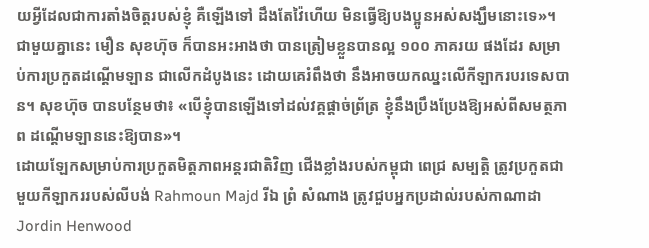យអ្វីដែលជាការតាំងចិត្តរបស់ខ្ញុំ គឺឡើងទៅ ដឹងតែវ៉ៃហើយ មិនធ្វើឱ្យបងប្អូនអស់សង្ឃឹមនោះទេ»។
ជាមួយគ្នានេះ មឿន សុខហ៊ុច ក៏បានអះអាងថា បានត្រៀមខ្លួនបានល្អ ១០០ ភាគរយ ផងដែរ សម្រាប់ការប្រកួតដណ្តើមឡាន ជាលើកដំបូងនេះ ដោយគេរំពឹងថា នឹងអាចយកឈ្នះលើកីឡាករបរទេសបាន។ សុខហ៊ុច បានបន្ថែមថា៖ «បើខ្ញុំបានឡើងទៅដល់វគ្គផ្តាច់ព្រ័ត្រ ខ្ញុំនឹងប្រឹងប្រែងឱ្យអស់ពីសមត្ថភាព ដណ្តើមឡាននេះឱ្យបាន»។
ដោយឡែកសម្រាប់ការប្រកួតមិត្តភាពអន្តរជាតិវិញ ជើងខ្លាំងរបស់កម្ពុជា ពេជ្រ សម្បត្តិ ត្រូវប្រកួតជាមួយកីឡាកររបស់លីបង់ Rahmoun Majd រីឯ ព្រំ សំណាង ត្រូវជួបអ្នកប្រដាល់របស់កាណាដា Jordin Henwood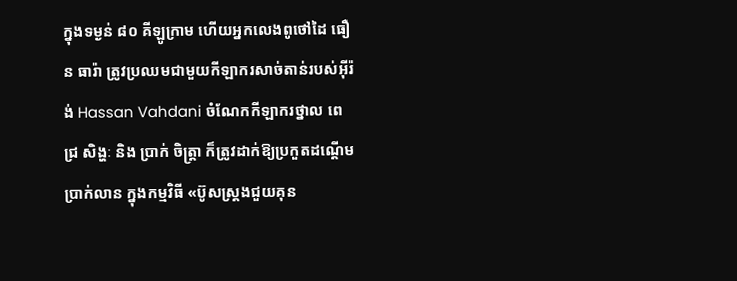ក្នុងទម្ងន់ ៨០ គីឡូក្រាម ហើយអ្នកលេងពូថៅដៃ ធឿន ធារ៉ា ត្រូវប្រឈមជាមួយកីឡាករសាច់តាន់របស់អ៊ីរ៉ង់ Hassan Vahdani ចំណែកកីឡាករថ្នាល ពេជ្រ សិង្ហៈ និង ប្រាក់ ចិត្ត្រា ក៏ត្រូវដាក់ឱ្យប្រកួតដណ្តើមប្រាក់លាន ក្នុងកម្មវិធី «ប៊ូសស្រ្តងជួយគុន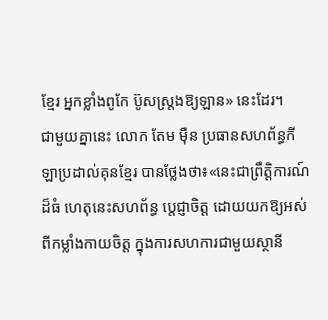ខ្មែរ អ្នកខ្លាំងពូកែ ប៊ូសស្រ្តងឱ្យឡាន» នេះដែរ។
ជាមួយគ្នានេះ លោក តែម ម៉ឺន ប្រធានសហព័ន្ធកីឡាប្រដាល់គុនខ្មែរ បានថ្លែងថា៖«នេះជាព្រឹត្តិការណ៍ដ៏ធំ ហេតុនេះសហព័ន្ធ ប្តេជ្ញាចិត្ត ដោយយកឱ្យអស់ពីកម្លាំងកាយចិត្ត ក្នុងការសហការជាមួយស្ថានី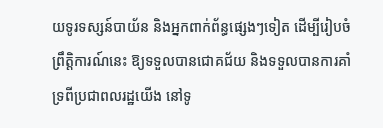យទូរទស្សន៍បាយ័ន និងអ្នកពាក់ព័ន្ធផ្សេងៗទៀត ដើម្បីរៀបចំព្រឹត្តិការណ៍នេះ ឱ្យទទួលបានជោគជ័យ និងទទួលបានការគាំទ្រពីប្រជាពលរដ្ឋយើង នៅទូ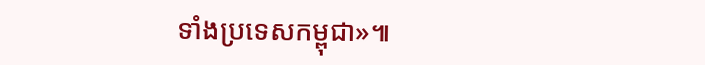ទាំងប្រទេសកម្ពុជា»៕